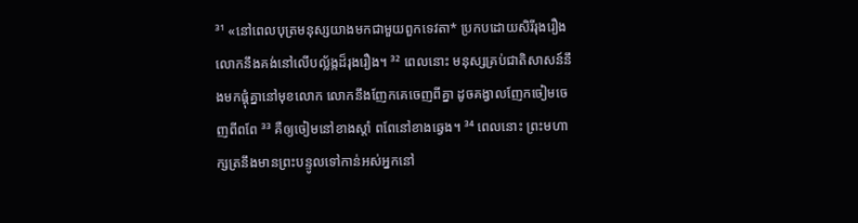³¹ «នៅពេលបុត្រមនុស្សយាងមកជាមួយពួកទេវតា* ប្រកបដោយសិរីរុងរឿង លោកនឹងគង់នៅលើបល្ល័ង្កដ៏រុងរឿង។ ³² ពេលនោះ មនុស្សគ្រប់ជាតិសាសន៍នឹងមកផ្ដុំគ្នានៅមុខលោក លោកនឹងញែកគេចេញពីគ្នា ដូចគង្វាលញែកចៀមចេញពីពពែ ³³ គឺឲ្យចៀមនៅខាងស្ដាំ ពពែនៅខាងឆ្វេង។ ³⁴ ពេលនោះ ព្រះមហាក្សត្រនឹងមានព្រះបន្ទូលទៅកាន់អស់អ្នកនៅ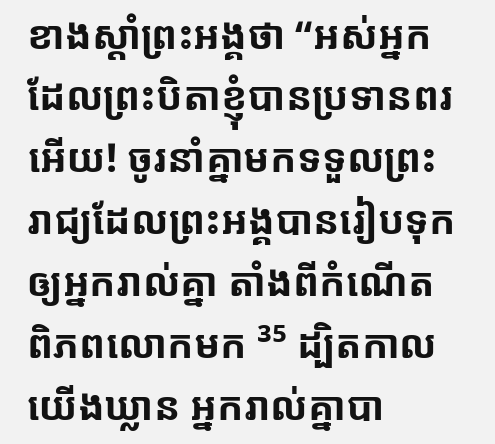ខាងស្ដាំព្រះអង្គថា “អស់អ្នកដែលព្រះបិតាខ្ញុំបានប្រទានពរអើយ! ចូរនាំគ្នាមកទទួលព្រះរាជ្យដែលព្រះអង្គបានរៀបទុកឲ្យអ្នករាល់គ្នា តាំងពីកំណើតពិភពលោកមក ³⁵ ដ្បិតកាលយើងឃ្លាន អ្នករាល់គ្នាបា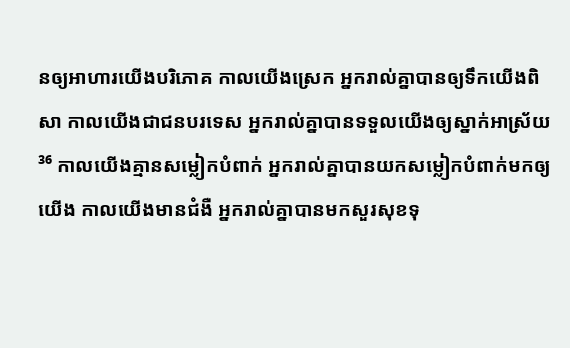នឲ្យអាហារយើងបរិភោគ កាលយើងស្រេក អ្នករាល់គ្នាបានឲ្យទឹកយើងពិសា កាលយើងជាជនបរទេស អ្នករាល់គ្នាបានទទួលយើងឲ្យស្នាក់អាស្រ័យ ³⁶ កាលយើងគ្មានសម្លៀកបំពាក់ អ្នករាល់គ្នាបានយកសម្លៀកបំពាក់មកឲ្យយើង កាលយើងមានជំងឺ អ្នករាល់គ្នាបានមកសួរសុខទុ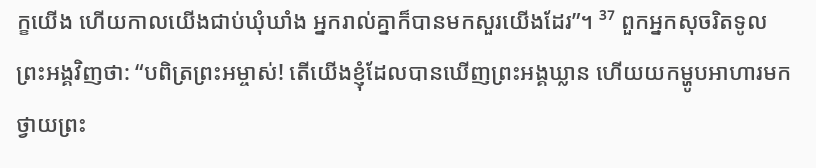ក្ខយើង ហើយកាលយើងជាប់ឃុំឃាំង អ្នករាល់គ្នាក៏បានមកសួរយើងដែរ”។ ³⁷ ពួកអ្នកសុចរិតទូលព្រះអង្គវិញថា: “បពិត្រព្រះអម្ចាស់! តើយើងខ្ញុំដែលបានឃើញព្រះអង្គឃ្លាន ហើយយកម្ហូបអាហារមកថ្វាយព្រះ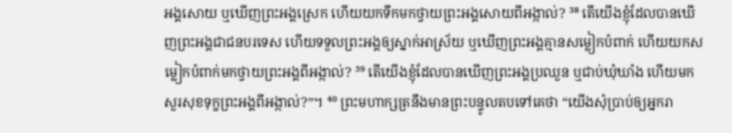អង្គសោយ ឬឃើញព្រះអង្គស្រេក ហើយយកទឹកមកថ្វាយព្រះអង្គសោយពីអង្កាល់? ³⁸ តើយើងខ្ញុំដែលបានឃើញព្រះអង្គជាជនបរទេស ហើយទទួលព្រះអង្គឲ្យស្នាក់អាស្រ័យ ឬឃើញព្រះអង្គគ្មានសម្លៀកបំពាក់ ហើយយកសម្លៀកបំពាក់មកថ្វាយព្រះអង្គពីអង្កាល់? ³⁹ តើយើងខ្ញុំដែលបានឃើញព្រះអង្គប្រឈួន ឬជាប់ឃុំឃាំង ហើយមកសួរសុខទុក្ខព្រះអង្គពីអង្កាល់?”។ ⁴⁰ ព្រះមហាក្សត្រនឹងមានព្រះបន្ទូលតបទៅគេថា “យើងសុំប្រាប់ឲ្យអ្នករា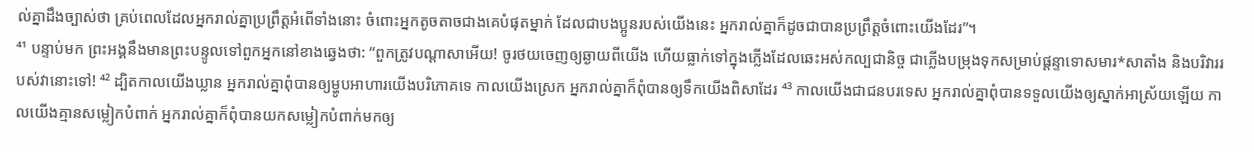ល់គ្នាដឹងច្បាស់ថា គ្រប់ពេលដែលអ្នករាល់គ្នាប្រព្រឹត្តអំពើទាំងនោះ ចំពោះអ្នកតូចតាចជាងគេបំផុតម្នាក់ ដែលជាបងប្អូនរបស់យើងនេះ អ្នករាល់គ្នាក៏ដូចជាបានប្រព្រឹត្តចំពោះយើងដែរ”។
⁴¹ បន្ទាប់មក ព្រះអង្គនឹងមានព្រះបន្ទូលទៅពួកអ្នកនៅខាងឆ្វេងថា: “ពួកត្រូវបណ្ដាសាអើយ! ចូរថយចេញឲ្យឆ្ងាយពីយើង ហើយធ្លាក់ទៅក្នុងភ្លើងដែលឆេះអស់កល្បជានិច្ច ជាភ្លើងបម្រុងទុកសម្រាប់ផ្ដន្ទាទោសមារ*សាតាំង និងបរិវាររបស់វានោះទៅ! ⁴² ដ្បិតកាលយើងឃ្លាន អ្នករាល់គ្នាពុំបានឲ្យម្ហូបអាហារយើងបរិភោគទេ កាលយើងស្រេក អ្នករាល់គ្នាក៏ពុំបានឲ្យទឹកយើងពិសាដែរ ⁴³ កាលយើងជាជនបរទេស អ្នករាល់គ្នាពុំបានទទួលយើងឲ្យស្នាក់អាស្រ័យឡើយ កាលយើងគ្មានសម្លៀកបំពាក់ អ្នករាល់គ្នាក៏ពុំបានយកសម្លៀកបំពាក់មកឲ្យ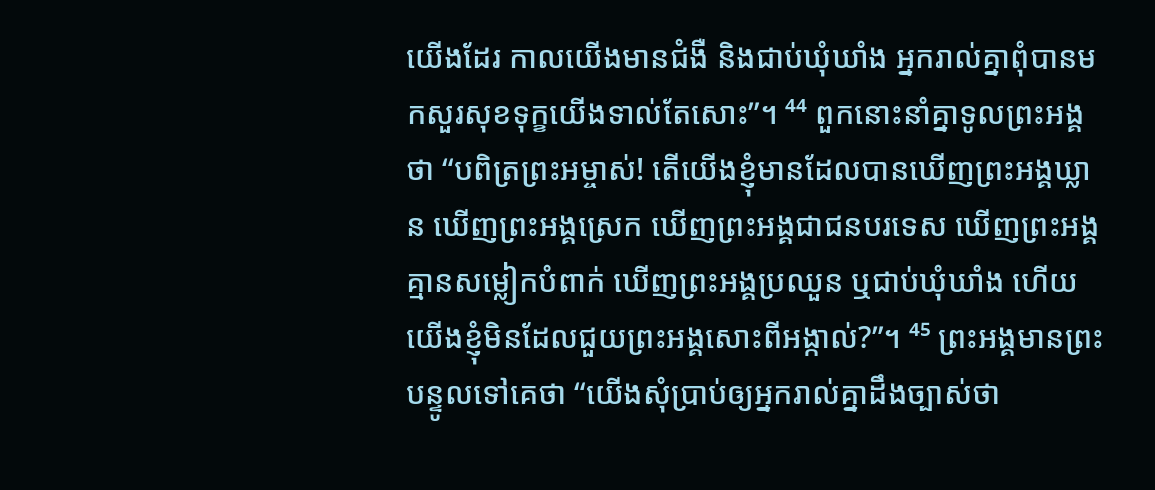យើងដែរ កាលយើងមានជំងឺ និងជាប់ឃុំឃាំង អ្នករាល់គ្នាពុំបានមកសួរសុខទុក្ខយើងទាល់តែសោះ”។ ⁴⁴ ពួកនោះនាំគ្នាទូលព្រះអង្គថា “បពិត្រព្រះអម្ចាស់! តើយើងខ្ញុំមានដែលបានឃើញព្រះអង្គឃ្លាន ឃើញព្រះអង្គស្រេក ឃើញព្រះអង្គជាជនបរទេស ឃើញព្រះអង្គគ្មានសម្លៀកបំពាក់ ឃើញព្រះអង្គប្រឈួន ឬជាប់ឃុំឃាំង ហើយយើងខ្ញុំមិនដែលជួយព្រះអង្គសោះពីអង្កាល់?”។ ⁴⁵ ព្រះអង្គមានព្រះបន្ទូលទៅគេថា “យើងសុំប្រាប់ឲ្យអ្នករាល់គ្នាដឹងច្បាស់ថា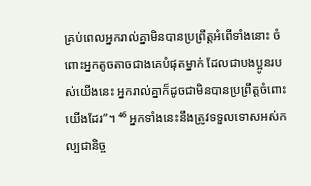គ្រប់ពេលអ្នករាល់គ្នាមិនបានប្រព្រឹត្តអំពើទាំងនោះ ចំពោះអ្នកតូចតាចជាងគេបំផុតម្នាក់ ដែលជាបងប្អូនរបស់យើងនេះ អ្នករាល់គ្នាក៏ដូចជាមិនបានប្រព្រឹត្តចំពោះយើងដែរ”។ ⁴⁶ អ្នកទាំងនេះនឹងត្រូវទទួលទោសអស់កល្បជានិច្ច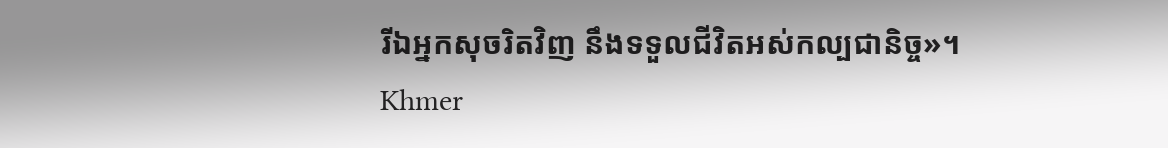រីឯអ្នកសុចរិតវិញ នឹងទទួលជីវិតអស់កល្បជានិច្ច»។
Khmer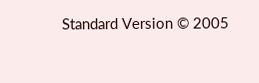Standard Version © 2005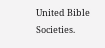United Bible Societies.